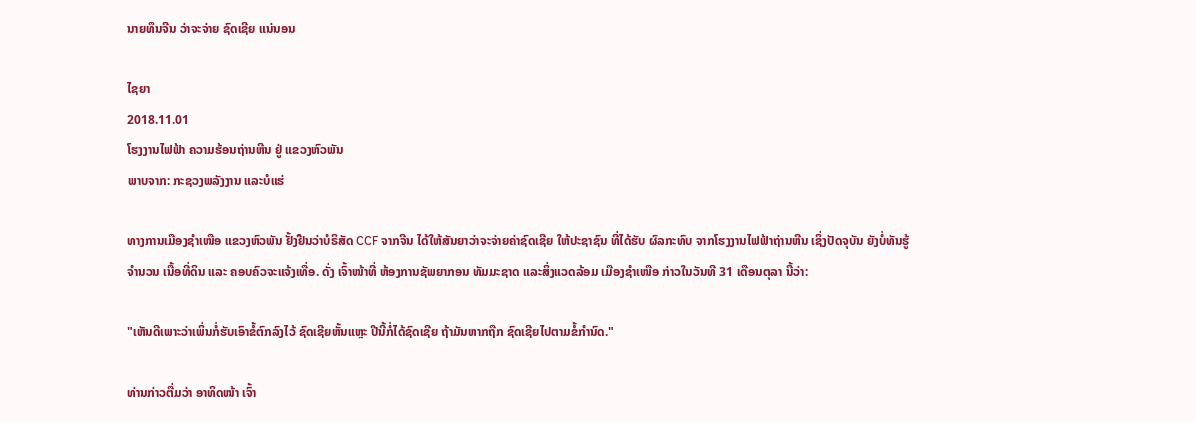ນາຍທຶນຈີນ ວ່າຈະຈ່າຍ ຊົດເຊີຍ ແນ່ນອນ

ໄຊຍາ
2018.11.01
ໂຮງງານໄຟຟ້າ ຄວາມຮ້ອນຖ່ານຫີນ ຢູ່ ແຂວງຫົວພັນ
ພາບຈາກ: ກະຊວງພລັງງານ ແລະບໍແຮ່

ທາງການເມືອງຊຳເໜືອ ແຂວງຫົວພັນ ຢັ້ງຢືນວ່າບໍຣິສັດ CCF ຈາກຈີນ ໄດ້ໃຫ້ສັນຍາວ່າຈະຈ່າຍຄ່າຊົດເຊີຍ ໃຫ້ປະຊາຊົນ ທີ່ໄດ້ຮັບ ຜົລກະທົບ ຈາກໂຮງງານໄຟຟ້າຖ່ານຫີນ ເຊິ່ງປັດຈຸບັນ ຍັງບໍ່ທັນຮູ້ຈຳນວນ ເນື້ອທີ່ດິນ ແລະ ຄອບຄົວຈະແຈ້ງເທື່ອ. ດັ່ງ ເຈົ້າໜ້າທີ່ ຫ້ອງການຊັພຍາກອນ ທັມມະຊາດ ແລະສິ່ງແວດລ້ອມ ເມືອງຊຳເໜືອ ກ່າວໃນວັນທີ 31 ເດືອນຕຸລາ ນີ້ວ່າ:

"ເຫັນດີເພາະວ່າເພິ່ນກໍ່ຮັບເອົາຂໍ້ຕົກລົງໄວ້ ຊົດເຊີຍຫັ້ນແຫຼະ ປີນີ້ກໍ່ໄດ້ຊົດເຊີຍ ຖ້າມັນຫາກຖືກ ຊົດເຊີຍໄປຕາມຂໍ້ກຳນົດ."

ທ່ານກ່າວຕື່ມວ່າ ອາທິດໜ້າ ເຈົ້າ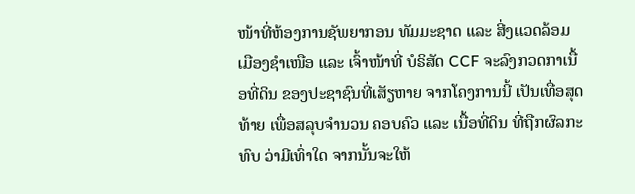ໜ້າທີ່ຫ້ອງການຊັພຍາກອນ ທັມມະຊາດ ແລະ ສີ່ງແວດລ້ອມ ເມືອງຊຳເໜືອ ແລະ ເຈົ້າໜ້າທີ່ ບໍຣິສັດ CCF ຈະລົງກວດກາເນື້ອທີ່ດິນ ຂອງປະຊາຊົນທີ່ເສັຽຫາຍ ຈາກໂຄງການນີ້ ເປັນເທື່ອສຸດທ້າຍ ເພື່ອສລຸບຈຳນວນ ຄອບຄົວ ແລະ ເນື້ອທີ່ດິນ ທີ່ຖືກຜົລກະທົບ ວ່າມີເທົ່າໃດ ຈາກນັ້ນຈະໃຫ້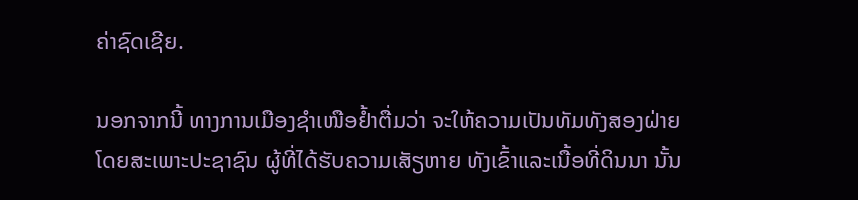ຄ່າຊົດເຊີຍ.

ນອກຈາກນີ້ ທາງການເມືອງຊຳເໜືອຢໍ້າຕື່ມວ່າ ຈະໃຫ້ຄວາມເປັນທັມທັງສອງຝ່າຍ ໂດຍສະເພາະປະຊາຊົນ ຜູ້ທີ່ໄດ້ຮັບຄວາມເສັຽຫາຍ ທັງເຂົ້າແລະເນື້ອທີ່ດິນນາ ນັ້ນ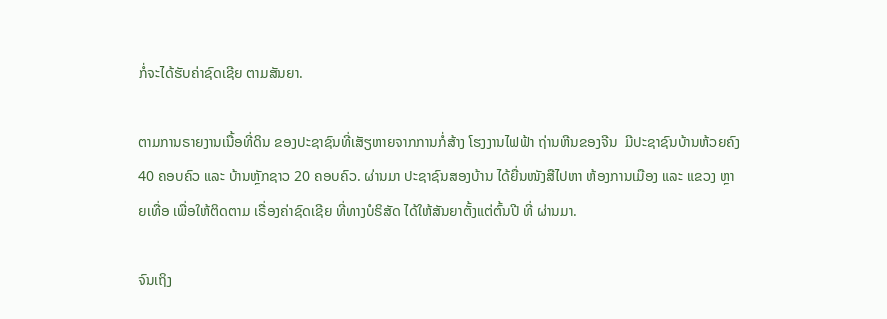ກໍ່ຈະໄດ້ຮັບຄ່າຊົດເຊີຍ ຕາມສັນຍາ.

ຕາມການຣາຍງານເນື້ອທີ່ດິນ ຂອງປະຊາຊົນທີ່ເສັຽຫາຍຈາກການກໍ່ສ້າງ ໂຮງງານໄຟຟ້າ ຖ່ານຫີນຂອງຈີນ  ມີປະຊາຊົນບ້ານຫ້ວຍຄົງ 40 ຄອບຄົວ ແລະ ບ້ານຫຼັກຊາວ 20 ຄອບຄົວ. ຜ່ານມາ ປະຊາຊົນສອງບ້ານ ໄດ້ຍື່ນໜັງສືໄປຫາ ຫ້ອງການເມືອງ ແລະ ແຂວງ ຫຼາຍເທື່ອ ເພື່ອໃຫ້ຕິດຕາມ ເຣື່ອງຄ່າຊົດເຊີຍ ທີ່ທາງບໍຣິສັດ ໄດ້ໃຫ້ສັນຍາຕັ້ງແຕ່ຕົ້ນປີ ທີ່ ຜ່ານມາ.

ຈົນເຖິງ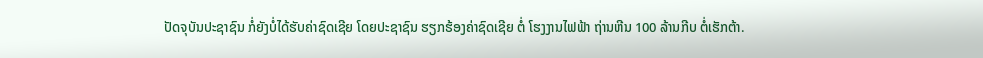ປັດຈຸບັນປະຊາຊົນ ກໍ່ຍັງບໍ່ໄດ້ຮັບຄ່າຊົດເຊີຍ ໂດຍປະຊາຊົນ ຮຽກຮ້ອງຄ່າຊົດເຊີຍ ຕໍ່ ໂຮງງານໄຟຟ້າ ຖ່ານຫີນ 100 ລ້ານກີບ ຕໍ່ເຮັກຕ້າ.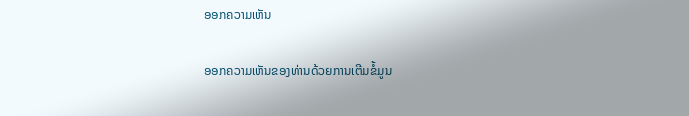ອອກຄວາມເຫັນ

ອອກຄວາມເຫັນຂອງທ່ານດ້ວຍການເຕີມຂໍ້ມູນ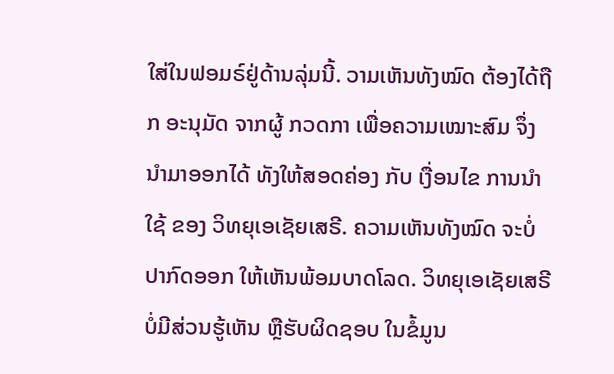ໃສ່ໃນຟອມຣ໌ຢູ່ດ້ານລຸ່ມນີ້. ວາມເຫັນທັງໝົດ ຕ້ອງໄດ້ຖືກ ອະນຸມັດ ຈາກຜູ້ ກວດກາ ເພື່ອຄວາມເໝາະສົມ ຈຶ່ງນໍາມາອອກໄດ້ ທັງໃຫ້ສອດຄ່ອງ ກັບ ເງື່ອນໄຂ ການນຳໃຊ້ ຂອງ ວິທຍຸເອເຊັຍເສຣີ. ຄວາມເຫັນທັງໝົດ ຈະບໍ່ປາກົດອອກ ໃຫ້ເຫັນພ້ອມບາດໂລດ. ວິທຍຸເອເຊັຍເສຣີ ບໍ່ມີສ່ວນຮູ້ເຫັນ ຫຼືຮັບຜິດຊອບ ໃນຂໍ້ມູນ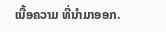ເນື້ອຄວາມ ທີ່ນໍາມາອອກ.